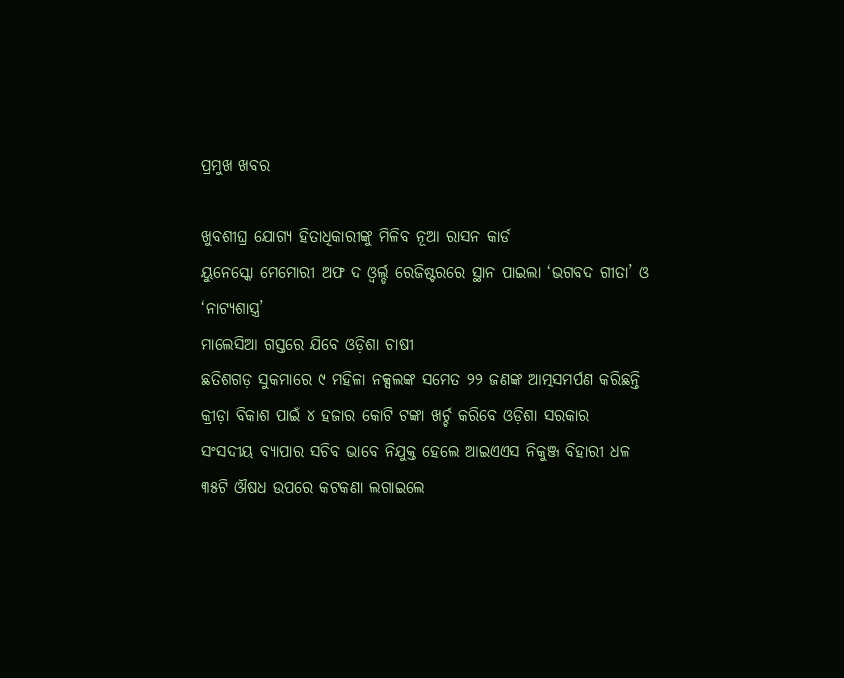ପ୍ରମୁଖ ଖବର

ଖୁବଶୀଘ୍ର ଯୋଗ୍ୟ ହିତାଧିକାରୀଙ୍କୁ ମିଳିବ ନୂଆ ରାସନ କାର୍ଡ
ୟୁନେସ୍କୋ ମେମୋରୀ ଅଫ ଦ ଓ୍ବର୍ଲ୍ଡ ରେଜିଷ୍ଟରରେ ସ୍ଥାନ ପାଇଲା ‘ଭଗବଦ ଗୀତା’ ଓ ‘ନାଟ୍ୟଶାସ୍ତ୍ର’
ମାଲେସିଆ ଗସ୍ତରେ ଯିବେ ଓଡ଼ିଶା ଚାଷୀ
ଛତିଶଗଡ଼ ସୁକମାରେ ୯ ମହିଳା ନକ୍ସଲଙ୍କ ସମେତ ୨୨ ଜଣଙ୍କ ଆତ୍ମସମର୍ପଣ କରିଛନ୍ତି
କ୍ରୀଡ଼ା ବିକାଶ ପାଇଁ ୪ ହଜାର କୋଟି ଟଙ୍କା ଖର୍ଚ୍ଚ କରିବେ ଓଡ଼ିଶା ସରକାର
ସଂସଦୀୟ ବ୍ୟାପାର ସଚିବ ଭାବେ ନିଯୁକ୍ତ ହେଲେ ଆଇଏଏସ ନିକୁଞ୍ଜ ବିହାରୀ ଧଳ
୩୫ଟି ଔଷଧ ଉପରେ କଟକଣା ଲଗାଇଲେ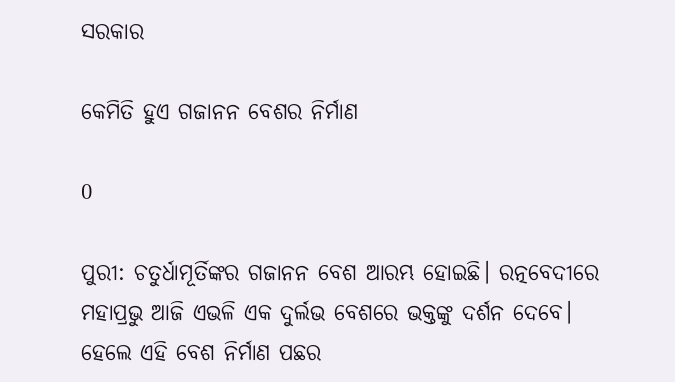ସରକାର

କେମିତି ହୁଏ ଗଜାନନ ବେଶର ନିର୍ମାଣ

0

ପୁରୀ: ଚତୁର୍ଧାମୂର୍ତିଙ୍କର ଗଜାନନ ବେଶ ଆରମ୍ଭ ହୋଇଛି। ରତ୍ନବେଦୀରେ ମହାପ୍ରଭୁ ଆଜି ଏଭଳି ଏକ ଦୁର୍ଲଭ ବେଶରେ ଭକ୍ତଙ୍କୁ ଦର୍ଶନ ଦେବେ। ହେଲେ ଏହି ବେଶ ନିର୍ମାଣ ପଛର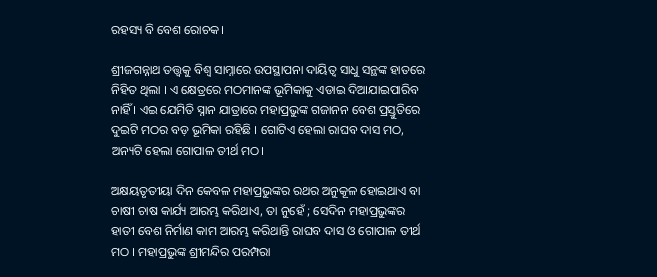ରହସ୍ୟ ବି ବେଶ ରୋଚକ।

ଶ୍ରୀଜଗନ୍ନାଥ ତତ୍ତ୍ୱକୁ ବିଶ୍ୱ ସାମ୍ନାରେ ଉପସ୍ଥାପନା ଦାୟିତ୍ୱ ସାଧୁ ସନ୍ଥଙ୍କ ହାତରେ ନିହିତ ଥିଲା । ଏ କ୍ଷେତ୍ରରେ ମଠମାନଙ୍କ ଭୂମିକାକୁ ଏଡାଇ ଦିଆଯାଇପାରିବ ନାହିଁ । ଏଇ ଯେମିତି ସ୍ନାନ ଯାତ୍ରାରେ ମହାପ୍ରଭୁଙ୍କ ଗଜାନନ ବେଶ ପ୍ରସ୍ତୁତିରେ ଦୁଇଟି ମଠର ବଡ଼ ଭୂମିକା ରହିଛି । ଗୋଟିଏ ହେଲା ରାଘବ ଦାସ ମଠ, ଅନ୍ୟଟି ହେଲା ଗୋପାଳ ତୀର୍ଥ ମଠ।

ଅକ୍ଷୟତୃତୀୟା ଦିନ କେବଳ ମହାପ୍ରଭୁଙ୍କର ରଥର ଅନୁକୂଳ ହୋଇଥାଏ ବା ଚାଷୀ ଚାଷ କାର୍ଯ୍ୟ ଆରମ୍ଭ କରିଥାଏ, ତା ନୁହେଁ ; ସେଦିନ ମହାପ୍ରଭୁଙ୍କର ହାତୀ ବେଶ ନିର୍ମାଣ କାମ ଆରମ୍ଭ କରିଥାନ୍ତି ରାଘବ ଦାସ ଓ ଗୋପାଳ ତୀର୍ଥ ମଠ । ମହାପ୍ରଭୁଙ୍କ ଶ୍ରୀମନ୍ଦିର ପରମ୍ପରା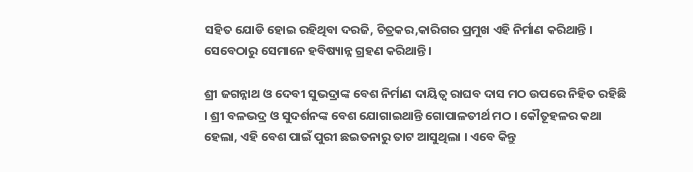ସହିତ ଯୋଡି ହୋଇ ରହିଥିବା ଦରଜି, ଚିତ୍ରକର,କାରିଗର ପ୍ରମୁଖ ଏହି ନିର୍ମାଣ କରିଥାନ୍ତି । ସେବେଠାରୁ ସେମାନେ ହବିଷ୍ୟାନ୍ନ ଗ୍ରହଣ କରିଥାନ୍ତି ।

ଶ୍ରୀ ଜଗନ୍ନାଥ ଓ ଦେବୀ ସୁଭଦ୍ରାଙ୍କ ବେଶ ନିର୍ମାଣ ଦାୟିତ୍ୱ ରାଘବ ଦାସ ମଠ ଉପରେ ନିହିତ ରହିଛି । ଶ୍ରୀ ବଳଭଦ୍ର ଓ ସୁଦର୍ଶନଙ୍କ ବେଶ ଯୋଗାଇଥାନ୍ତି ଗୋପାଳତୀର୍ଥ ମଠ । କୌତୂହଳର କଥା ହେଲା, ଏହି ବେଶ ପାଇଁ ପୁରୀ ଛଇତନାରୁ ତାଟ ଆସୁଥିଲା । ଏବେ କିନ୍ତୁ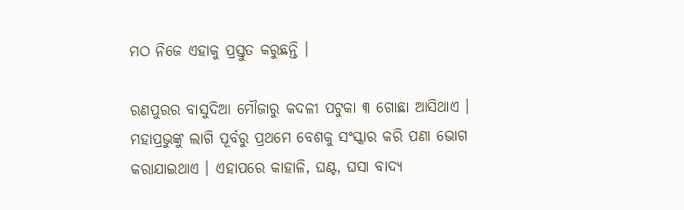ମଠ ନିଜେ ଏହାକୁ ପ୍ରସ୍ତୁତ କରୁଛନ୍ତି ।

ରଣପୁରର ବାସୁଦିଆ ମୌଜାରୁ କଦଳୀ ପଟୁକା ୩ ଗୋଛା ଆସିଥାଏ । ମହାପ୍ରଭୁଙ୍କୁ ଲାଗି ପୂର୍ବରୁ ପ୍ରଥମେ ବେଶକୁ ସଂସ୍କାର କରି ପଣା ଭୋଗ କରାଯାଇଥାଏ । ଏହାପରେ କାହାଳି, ଘଣ୍ଟ, ଘସା ବାଦ୍ୟ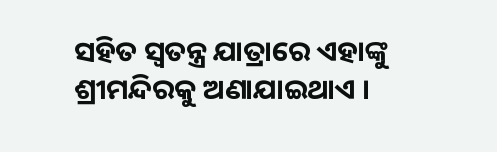ସହିତ ସ୍ୱତନ୍ତ୍ର ଯାତ୍ରାରେ ଏହାଙ୍କୁ ଶ୍ରୀମନ୍ଦିରକୁ ଅଣାଯାଇଥାଏ ।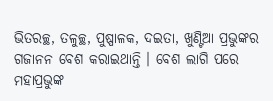ଭିତରଚ୍ଛ, ତଳୁଚ୍ଛ, ପୁଷ୍ପାଳକ, ଦଇତା, ଖୁଣ୍ଟିଆ ପ୍ରଭୁଙ୍କର ଗଜାନନ ବେଶ କରାଇଥାନ୍ତି । ବେଶ ଲାଗି ପରେ ମହାପ୍ରଭୁଙ୍କ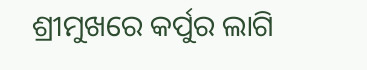ଶ୍ରୀମୁଖରେ କର୍ପୁର ଲାଗି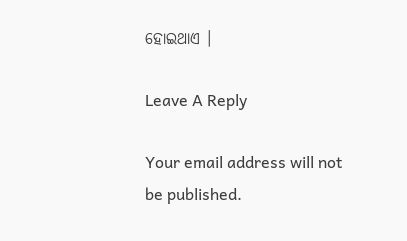ହୋଇଥାଏ ।

Leave A Reply

Your email address will not be published.